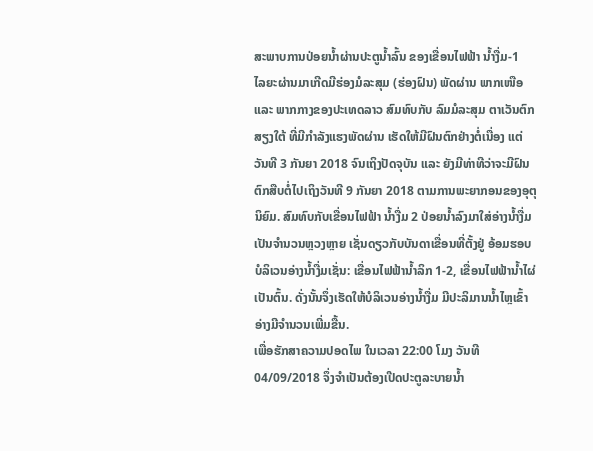ສະພາບການປ່ອຍນໍ້າຜ່ານປະຕູນໍ້າລົ້ນ ຂອງເຂື່ອນໄຟຟ້າ ນໍ້າງື່ມ-1
ໄລຍະຜ່ານມາເກີດມີຮ່ອງມໍລະສຸມ (ຮ່ອງຝົນ) ພັດຜ່ານ ພາກເໜືອ ແລະ ພາກກາງຂອງປະເທດລາວ ສົມທົບກັບ ລົມມໍລະສຸມ ຕາເວັນຕົກ ສຽງໃຕ້ ທີ່ມີກຳລັງແຮງພັດຜ່ານ ເຮັດໃຫ້ມີຝົນຕົກຢ່າງຕໍ່ເນື່ອງ ແຕ່ວັນທີ 3 ກັນຍາ 2018 ຈົນເຖິງປັດຈຸບັນ ແລະ ຍັງມີທ່າທີວ່າຈະມີຝົນຕົກສືບຕໍ່ໄປເຖິງວັນທີ 9 ກັນຍາ 2018 ຕາມການພະຍາກອນຂອງອຸຕຸນິຍົມ. ສົມທົບກັບເຂື່ອນໄຟຟ້າ ນ້ຳງື່ມ 2 ປ່ອຍນໍ້າລົງມາໃສ່ອ່າງນໍ້າງື່ມເປັນຈຳນວນຫຼວງຫຼາຍ ເຊັ່ນດຽວກັບບັນດາເຂື່ອນທີ່ຕັ້ງຢູ່ ອ້ອມຮອບບໍລິເວນອ່າງນໍ້າງື່ມເຊັ່ນ: ເຂື່ອນໄຟຟ້ານໍ້າລິກ 1-2, ເຂື່ອນໄຟຟ້ານໍ້າໄຜ່ເປັນຕົ້ນ. ດັ່ງນັ້ນຈຶ່ງເຮັດໃຫ້ບໍລິເວນອ່າງນໍ້າງື່ມ ມີປະລິມານນໍ້າໄຫຼເຂົ້າອ່າງມີຈຳນວນເພີ່ມຂື້ນ.
ເພື່ອຮັກສາຄວາມປອດໄພ ໃນເວລາ 22:00 ໂມງ ວັນທີ 04/09/2018 ຈຶ່ງຈໍາເປັນຕ້ອງເປີດປະຕູລະບາຍນ້ຳ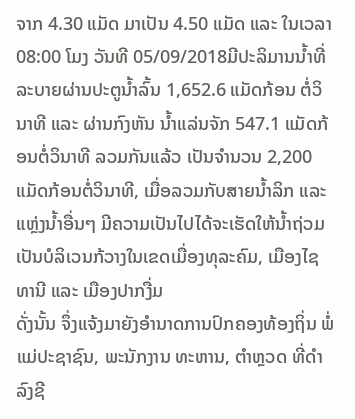ຈາກ 4.30 ແມັດ ມາເປັນ 4.50 ແມັດ ແລະ ໃນເວລາ 08:00 ໂມງ ວັນທີ 05/09/2018ມີປະລິມານນ້ຳທີ່ລະບາຍຜ່ານປະຕູນ້ຳລົ້ນ 1,652.6 ແມັດກ້ອນ ຕໍ່ວິນາທີ ແລະ ຜ່ານກົງຫັນ ນໍ້າແລ່ນຈັກ 547.1 ແມັດກ້ອນຕໍ່ວິນາທີ ລວມກັນແລ້ວ ເປັນຈຳນວນ 2,200 ແມັດກ້ອນຕໍ່ວິນາທີ, ເມື່ອລວມກັບສາຍນໍ້າລິກ ແລະ ແຫຼ່ງນ້ຳອື່ນໆ ມີຄວາມເປັນໄປໄດ້ຈະເຮັດໃຫ້ນ້ຳຖ່ວມເປັນບໍລິເວນກ້ວາງໃນເຂດເມື່ອງທຸລະຄົມ, ເມືອງໄຊທານີ ແລະ ເມືອງປາກງື່ມ
ດັ່ງນັ້ນ ຈຶ່ງແຈ້ງມາຍັງອຳນາດການປົກຄອງທ້ອງຖິ່ນ ພໍ່ແມ່ປະຊາຊົນ, ພະນັກງານ ທະຫານ, ຕຳຫຼວດ ທີ່ດຳລົງຊີ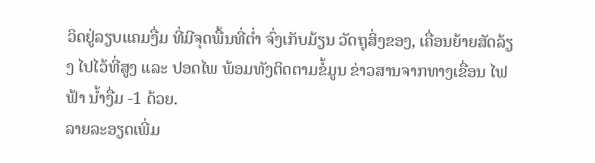ວິດຢູ່ລຽບແຄມງື່ມ ທີ່ມີຈຸດພື້ນທີ່ຕ່ຳ ຈົ່ງເກັບມ້ຽນ ວັດຖຸສິ່ງຂອງ, ເຄື່ອນຍ້າຍສັດລ້ຽງ ໄປໄວ້ທີ່ສູງ ແລະ ປອດໄພ ພ້ອມທັງຕິດຕາມຂໍ້ມູນ ຂ່າວສານຈາກທາງເຂື່ອນ ໄຟຟ້າ ນໍ້າງື່ມ -1 ດ້ວຍ.
ລາຍລະອຽດເພີ່ມ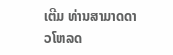ເຕີມ ທ່ານສາມາດດາວໂຫລດ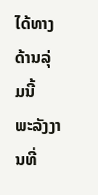ໄດ້ທາງດ້ານລຸ່ມນີ້
ພະລັງງານທີ່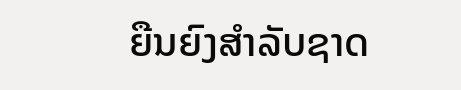ຍືນຍົງສຳລັບຊາດ